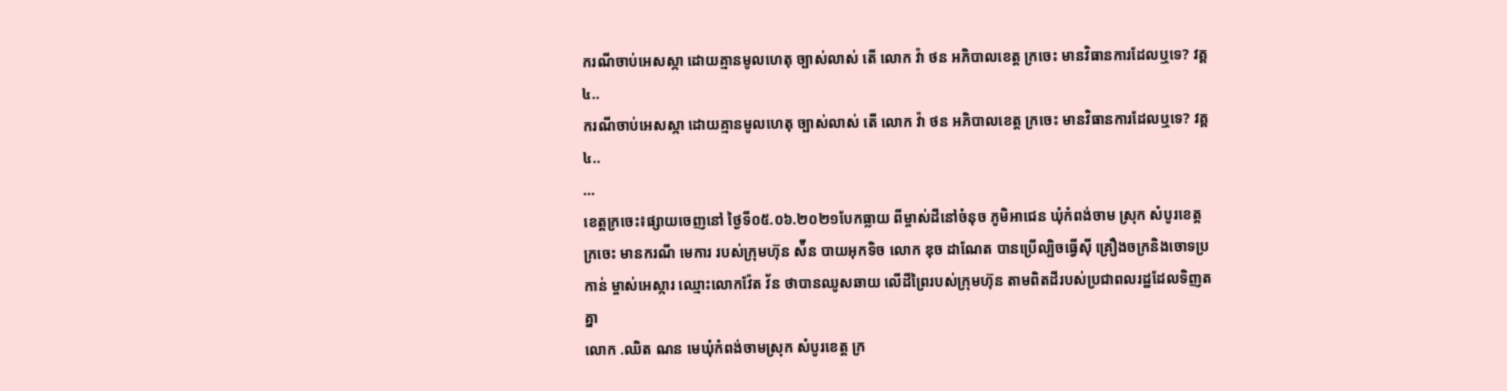ករណីចាប់អេសស្កា ដោយគ្មានមូលហេតុ ច្បាស់លាស់ តើ លោក វ៉ា ថន អភិបាលខេត្ត ក្រចេះ មានវិធានការដែលឬទេ? វគ្គ៤..
ករណីចាប់អេសស្កា ដោយគ្មានមូលហេតុ ច្បាស់លាស់ តើ លោក វ៉ា ថន អភិបាលខេត្ត ក្រចេះ មានវិធានការដែលឬទេ? វគ្គ៤..
...
ខេត្តក្រចេះ៖ផ្សាយចេញនៅ ថ្ងៃទី០៥.០៦.២០២១បែកធ្លាយ ពីម្ចាស់ដីនៅចំនុច ភូមិអាជេន ឃុំកំពង់ចាម ស្រុក សំបូរខេត្ត ក្រចេះ មានករណី មេការ របស់ក្រុមហ៊ុន ស៉ីន បាយអុកទិច លោក ឌុច ដាណែត បានប្រើល្បិចធ្វើស៊ី គ្រឿងចក្រនិងចោទប្រកាន់ ម្ចាស់អេស្ការ ឈ្មោះលោកវ៉ែត វ័ន ថាបានឈូសឆាយ លើដីព្រៃរបស់ក្រុមហ៊ុន តាមពិតដីរបស់ប្រជាពលរដ្ឋដែលទិញតគ្នា
លោក .ឈិត ណន មេឃុំកំពង់ចាមស្រុក សំបូរខេត្ត ក្រ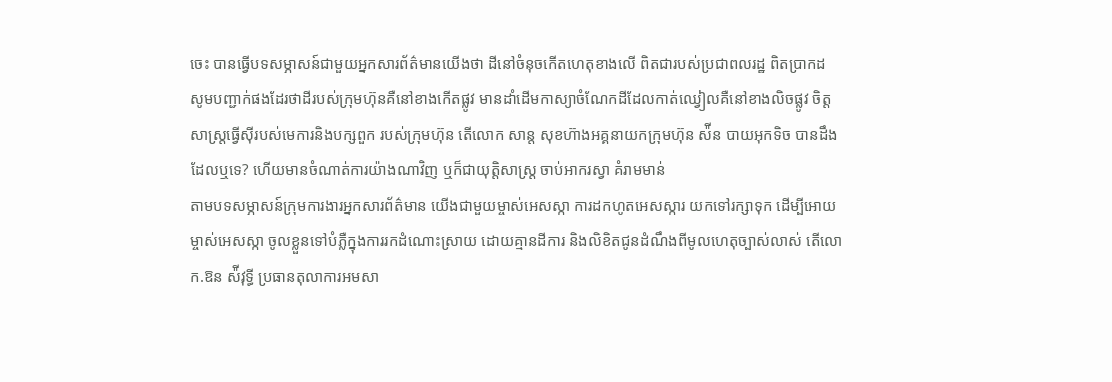ចេះ បានធ្វើបទសម្ភាសន៍ជាមួយអ្នកសារព័ត៌មានយើងថា ដីនៅចំនុចកើតហេតុខាងលើ ពិតជារបស់ប្រជាពលរដ្ឋ ពិតប្រាកដ
សូមបញ្ជាក់ផងដែរថាដីរបស់ក្រុមហ៊ុនគឺនៅខាងកើតផ្លូវ មានដាំដើមកាស្យាចំណែកដីដែលកាត់ឈ្វៀលគឺនៅខាងលិចផ្លូវ ចិត្តសាស្ត្រធ្វើស៊ីរបស់មេការនិងបក្សពួក របស់ក្រុមហ៊ុន តើលោក សាន្ត សុខហ៊ាងអគ្គនាយកក្រុមហ៊ុន ស៉ីន បាយអុកទិច បានដឹងដែលឬទេ? ហើយមានចំណាត់ការយ៉ាងណាវិញ ឬក៏ជាយុត្តិសាស្ត្រ ចាប់អាករស្វា គំរាមមាន់
តាមបទសម្ភាសន៍ក្រុមការងារអ្នកសារព័ត៌មាន យើងជាមួយម្ចាស់អេសស្កា ការដកហូតអេសស្ការ យកទៅរក្សាទុក ដើម្បីអោយម្ចាស់អេសស្កា ចូលខ្លួនទៅបំភ្លឺក្នុងការរកដំណោះស្រាយ ដោយគ្មានដីការ និងលិខិតជូនដំណឹងពីមូលហេតុច្បាស់លាស់ តើលោក.ឱន ស៉ីវុទ្ធី ប្រធានតុលាការអមសា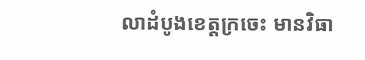លាដំបូងខេត្តក្រចេះ មានវិធា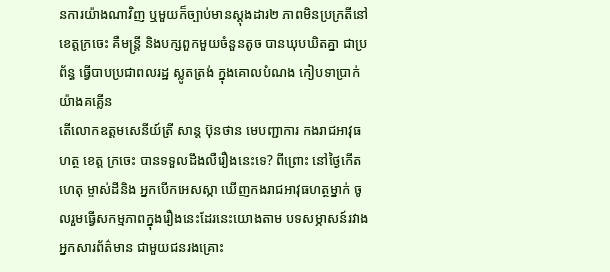នការយ៉ាងណាវិញ ឬមួយក៏ច្បាប់មានស្តុងដារ២ ភាពមិនប្រក្រតីនៅខេត្តក្រចេះ គឺមន្ត្រី និងបក្សពួកមួយចំនួនតូច បានឃុបឃិតគ្នា ជាប្រព័ន្ធ ធ្វើបាបប្រជាពលរដ្ឋ ស្លូតត្រង់ ក្នុងគោលបំណង កៀបទាប្រាក់ យ៉ាងគគ្លើន
តើលោកឧត្តមសេនីយ៍ត្រី សាន្ត ប៊ុនថាន មេបញ្ជាការ កងរាជអាវុធហត្ថ ខេត្ត ក្រចេះ បានទទួលដឹងលឺរឿងនេះទេ? ពីព្រោះ នៅថ្ងៃកើតហេតុ ម្ចាស់ដីនិង អ្នកបើកអេសស្កា ឃើញកងរាជអាវុធហត្ថម្នាក់ ចូលរួមធ្វើសកម្មភាពក្នុងរឿងនេះដែរនេះយោងតាម បទសម្ភាសន៍រវាងអ្នកសារព័ត៌មាន ជាមួយជនរងគ្រោះ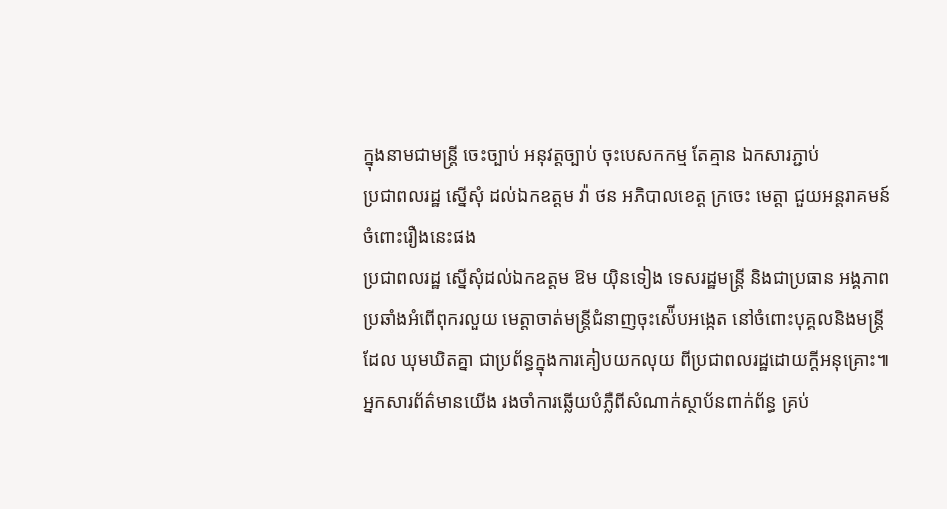ក្នុងនាមជាមន្ត្រី ចេះច្បាប់ អនុវត្តច្បាប់ ចុះបេសកកម្ម តែគ្មាន ឯកសារភ្ជាប់
ប្រជាពលរដ្ឋ ស្នើសុំ ដល់ឯកឧត្តម វ៉ា ថន អភិបាលខេត្ត ក្រចេះ មេត្តា ជួយអន្តរាគមន៍ ចំពោះរឿងនេះផង
ប្រជាពលរដ្ឋ ស្នើសុំដល់ឯកឧត្តម ឱម យ៉ិនទៀង ទេសរដ្ឋមន្ត្រី និងជាប្រធាន អង្គភាពប្រឆាំងអំពើពុករលួយ មេត្តាចាត់មន្ត្រីជំនាញចុះស៉ើបអង្កេត នៅចំពោះបុគ្គលនិងមន្ត្រីដែល ឃុមឃិតគ្នា ជាប្រព័ន្ធក្នុងការគៀបយកលុយ ពីប្រជាពលរដ្ឋដោយក្តីអនុគ្រោះ៕
អ្នកសារព័ត៌មានយើង រងចាំការឆ្លើយបំភ្លឺពីសំណាក់ស្ថាប័នពាក់ព័ន្ធ គ្រប់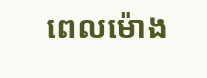ពេលម៉ោង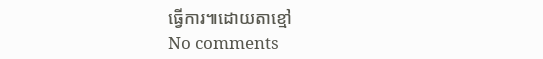ធ្វើការ៕ដោយតាខ្មៅ
No comments